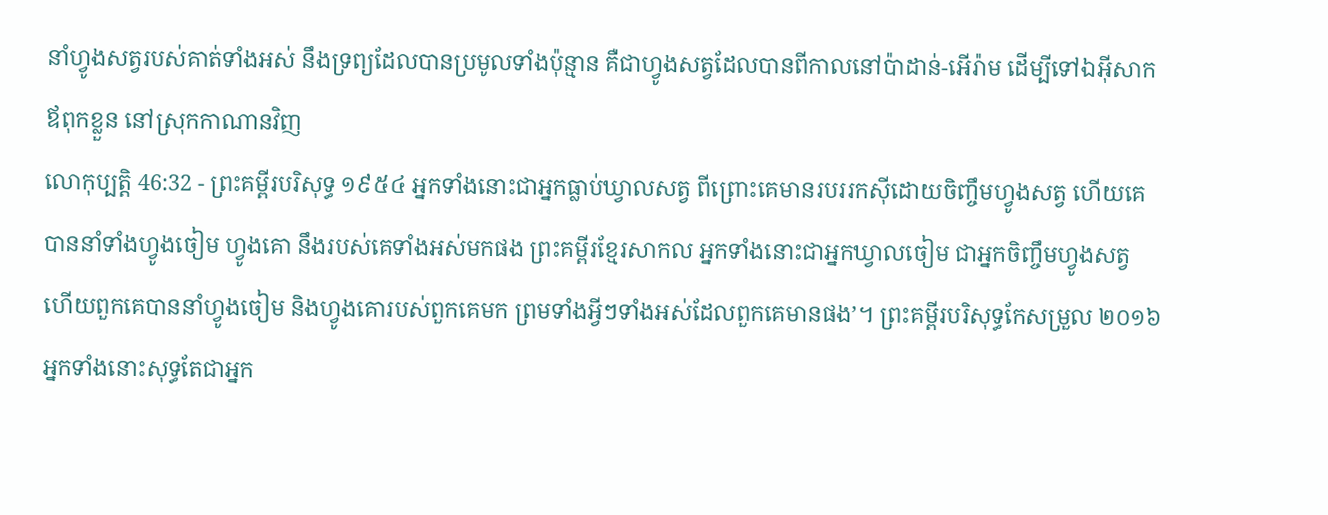នាំហ្វូងសត្វរបស់គាត់ទាំងអស់ នឹងទ្រព្យដែលបានប្រមូលទាំងប៉ុន្មាន គឺជាហ្វូងសត្វដែលបានពីកាលនៅប៉ាដាន់-អើរ៉ាម ដើម្បីទៅឯអ៊ីសាក ឪពុកខ្លួន នៅស្រុកកាណានវិញ
លោកុប្បត្តិ 46:32 - ព្រះគម្ពីរបរិសុទ្ធ ១៩៥៤ អ្នកទាំងនោះជាអ្នកធ្លាប់ឃ្វាលសត្វ ពីព្រោះគេមានរបររកស៊ីដោយចិញ្ចឹមហ្វូងសត្វ ហើយគេបាននាំទាំងហ្វូងចៀម ហ្វូងគោ នឹងរបស់គេទាំងអស់មកផង ព្រះគម្ពីរខ្មែរសាកល អ្នកទាំងនោះជាអ្នកឃ្វាលចៀម ជាអ្នកចិញ្ចឹមហ្វូងសត្វ ហើយពួកគេបាននាំហ្វូងចៀម និងហ្វូងគោរបស់ពួកគេមក ព្រមទាំងអ្វីៗទាំងអស់ដែលពួកគេមានផង’។ ព្រះគម្ពីរបរិសុទ្ធកែសម្រួល ២០១៦ អ្នកទាំងនោះសុទ្ធតែជាអ្នក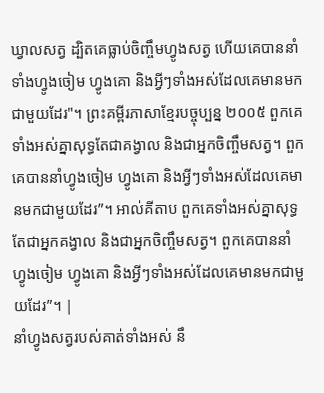ឃ្វាលសត្វ ដ្បិតគេធ្លាប់ចិញ្ចឹមហ្វូងសត្វ ហើយគេបាននាំទាំងហ្វូងចៀម ហ្វូងគោ និងអ្វីៗទាំងអស់ដែលគេមានមកជាមួយដែរ"។ ព្រះគម្ពីរភាសាខ្មែរបច្ចុប្បន្ន ២០០៥ ពួកគេទាំងអស់គ្នាសុទ្ធតែជាគង្វាល និងជាអ្នកចិញ្ចឹមសត្វ។ ពួកគេបាននាំហ្វូងចៀម ហ្វូងគោ និងអ្វីៗទាំងអស់ដែលគេមានមកជាមួយដែរ”។ អាល់គីតាប ពួកគេទាំងអស់គ្នាសុទ្ធតែជាអ្នកគង្វាល និងជាអ្នកចិញ្ចឹមសត្វ។ ពួកគេបាននាំហ្វូងចៀម ហ្វូងគោ និងអ្វីៗទាំងអស់ដែលគេមានមកជាមួយដែរ”។ |
នាំហ្វូងសត្វរបស់គាត់ទាំងអស់ នឹ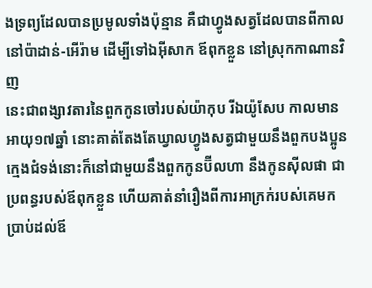ងទ្រព្យដែលបានប្រមូលទាំងប៉ុន្មាន គឺជាហ្វូងសត្វដែលបានពីកាលនៅប៉ាដាន់-អើរ៉ាម ដើម្បីទៅឯអ៊ីសាក ឪពុកខ្លួន នៅស្រុកកាណានវិញ
នេះជាពង្សាវតារនៃពួកកូនចៅរបស់យ៉ាកុប រីឯយ៉ូសែប កាលមានអាយុ១៧ឆ្នាំ នោះគាត់តែងតែឃ្វាលហ្វូងសត្វជាមួយនឹងពួកបងប្អូន ក្មេងជំទង់នោះក៏នៅជាមួយនឹងពួកកូនប៊ីលហា នឹងកូនស៊ីលផា ជាប្រពន្ធរបស់ឪពុកខ្លួន ហើយគាត់នាំរឿងពីការអាក្រក់របស់គេមកប្រាប់ដល់ឪ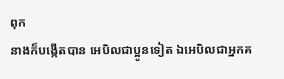ពុក
នាងក៏បង្កើតបាន អេបិលជាប្អូនទៀត ឯអេបិលជាអ្នកគ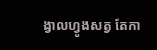ង្វាលហ្វូងសត្វ តែកា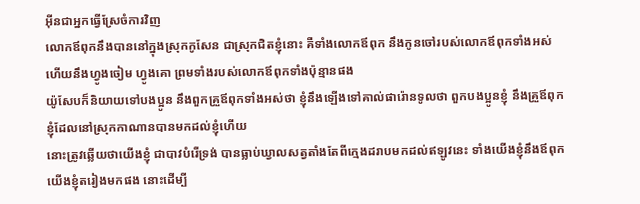អ៊ីនជាអ្នកធ្វើស្រែចំការវិញ
លោកឪពុកនឹងបាននៅក្នុងស្រុកកូសែន ជាស្រុកជិតខ្ញុំនោះ គឺទាំងលោកឪពុក នឹងកូនចៅរបស់លោកឪពុកទាំងអស់ ហើយនឹងហ្វូងចៀម ហ្វូងគោ ព្រមទាំងរបស់លោកឪពុកទាំងប៉ុន្មានផង
យ៉ូសែបក៏និយាយទៅបងប្អូន នឹងពួកគ្រួឪពុកទាំងអស់ថា ខ្ញុំនឹងឡើងទៅគាល់ផារ៉ោនទូលថា ពួកបងប្អូនខ្ញុំ នឹងគ្រួឪពុកខ្ញុំដែលនៅស្រុកកាណានបានមកដល់ខ្ញុំហើយ
នោះត្រូវឆ្លើយថាយើងខ្ញុំ ជាបាវបំរើទ្រង់ បានធ្លាប់ឃ្វាលសត្វតាំងតែពីក្មេងដរាបមកដល់ឥឡូវនេះ ទាំងយើងខ្ញុំនឹងឪពុកយើងខ្ញុំតរៀងមកផង នោះដើម្បី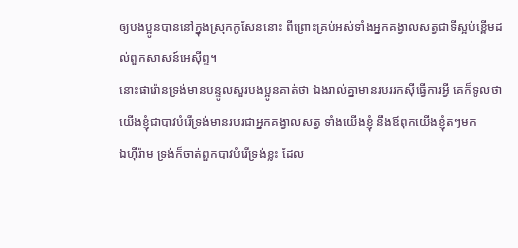ឲ្យបងប្អូនបាននៅក្នុងស្រុកកូសែននោះ ពីព្រោះគ្រប់អស់ទាំងអ្នកគង្វាលសត្វជាទីស្អប់ខ្ពើមដល់ពួកសាសន៍អេស៊ីព្ទ។
នោះផារ៉ោនទ្រង់មានបន្ទូលសួរបងប្អូនគាត់ថា ឯងរាល់គ្នាមានរបររកស៊ីធ្វើការអ្វី គេក៏ទូលថា យើងខ្ញុំជាបាវបំរើទ្រង់មានរបរជាអ្នកគង្វាលសត្វ ទាំងយើងខ្ញុំ នឹងឪពុកយើងខ្ញុំតៗមក
ឯហ៊ីរ៉ាម ទ្រង់ក៏ចាត់ពួកបាវបំរើទ្រង់ខ្លះ ដែល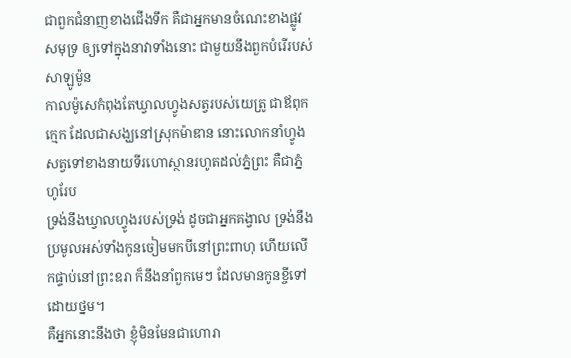ជាពួកជំនាញខាងជើងទឹក គឺជាអ្នកមានចំណេះខាងផ្លូវសមុទ្រ ឲ្យទៅក្នុងនាវាទាំងនោះ ជាមួយនឹងពួកបំរើរបស់សាឡូម៉ូន
កាលម៉ូសេកំពុងតែឃ្វាលហ្វូងសត្វរបស់យេត្រូ ជាឪពុកក្មេក ដែលជាសង្ឃនៅស្រុកម៉ាឌាន នោះលោកនាំហ្វូងសត្វទៅខាងនាយទីរហោស្ថានរហូតដល់ភ្នំព្រះ គឺជាភ្នំហូរែប
ទ្រង់នឹងឃ្វាលហ្វូងរបស់ទ្រង់ ដូចជាអ្នកគង្វាល ទ្រង់នឹងប្រមូលអស់ទាំងកូនចៀមមកបីនៅព្រះពាហុ ហើយលើកផ្ទាប់នៅព្រះឧរា ក៏នឹងនាំពួកមេៗ ដែលមានកូនខ្ចីទៅដោយថ្នម។
គឺអ្នកនោះនឹងថា ខ្ញុំមិនមែនជាហោរា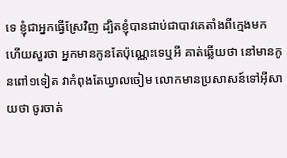ទេ ខ្ញុំជាអ្នកធ្វើស្រែវិញ ដ្បិតខ្ញុំបានជាប់ជាបាវគេតាំងពីក្មេងមក
ហើយសួរថា អ្នកមានកូនតែប៉ុណ្ណេះទេឬអី គាត់ឆ្លើយថា នៅមានកូនពៅ១ទៀត វាកំពុងតែឃ្វាលចៀម លោកមានប្រសាសន៍ទៅអ៊ីសាយថា ចូរចាត់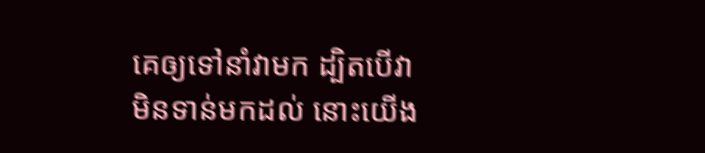គេឲ្យទៅនាំវាមក ដ្បិតបើវាមិនទាន់មកដល់ នោះយើង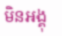មិនអង្គុ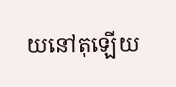យនៅតុឡើយ